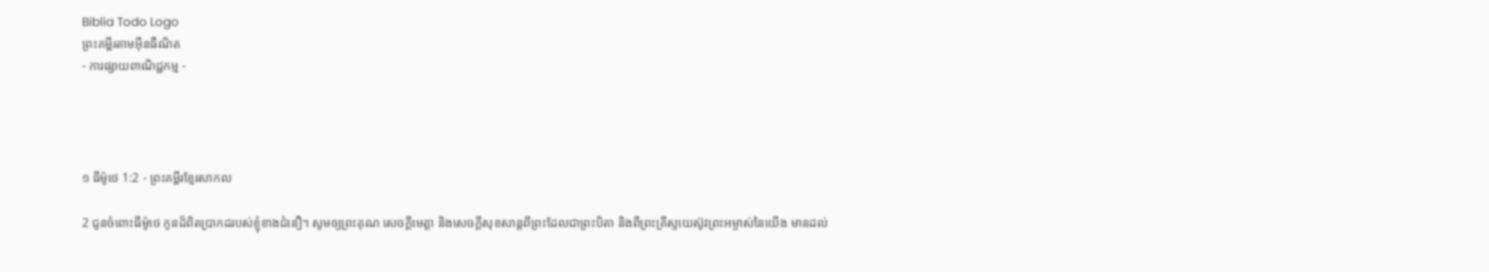Biblia Todo Logo
ព្រះគម្ពីរតាមអ៊ីនធឺណិត
- ការផ្សាយពាណិជ្ជកម្ម -




១ ធីម៉ូថេ 1:2 - ព្រះគម្ពីរខ្មែរសាកល

2 ជូនចំពោះធីម៉ូថេ កូនដ៏ពិតប្រាកដរបស់ខ្ញុំខាងជំនឿ។ សូមឲ្យព្រះគុណ សេចក្ដីមេត្តា និងសេចក្ដីសុខសាន្តពីព្រះដែលជាព្រះបិតា និងពីព្រះគ្រីស្ទយេស៊ូវព្រះអម្ចាស់នៃយើង មានដល់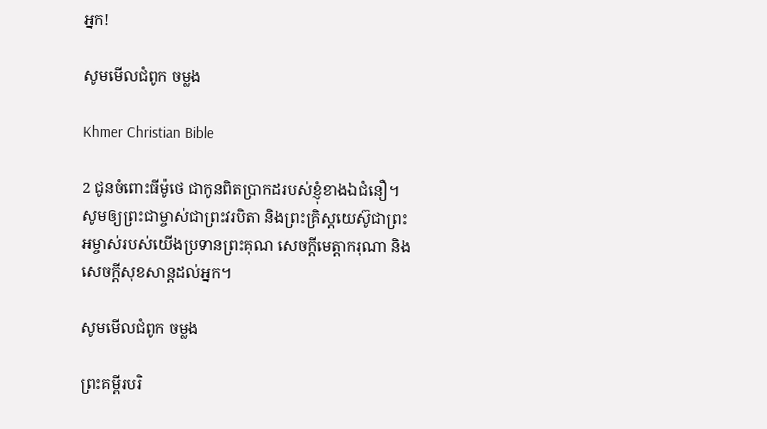អ្នក!

សូមមើលជំពូក ចម្លង

Khmer Christian Bible

2 ជូនចំពោះធីម៉ូថេ ជាកូនពិតប្រាកដរបស់ខ្ញុំខាង‍ឯជំនឿ។ សូមឲ្យព្រះជាម្ចាស់ជាព្រះវរបិតា និងព្រះគ្រិស្ដយេស៊ូជាព្រះអម្ចាស់របស់យើងប្រទានព្រះគុណ សេចក្ដីមេត្ដាករុណា និងសេចក្ដីសុខសាន្ដដល់អ្នក។

សូមមើលជំពូក ចម្លង

ព្រះគម្ពីរបរិ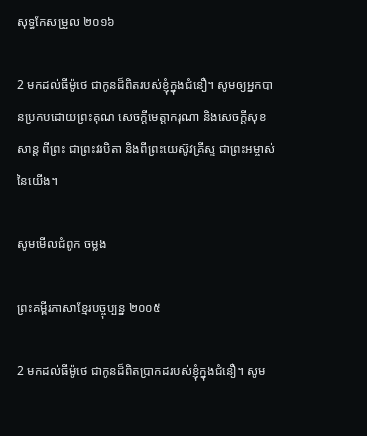សុទ្ធកែសម្រួល ២០១៦

2 មកដល់ធីម៉ូថេ ជាកូនដ៏ពិតរបស់ខ្ញុំក្នុងជំនឿ។ សូមឲ្យអ្នកបានប្រកបដោយព្រះ‌គុណ សេចក្ដីមេត្តា‌ករុណា និងសេចក្ដីសុខសាន្ត ពីព្រះ ជាព្រះ‌វរ‌បិតា និងពីព្រះ‌យេស៊ូវ‌គ្រីស្ទ ជាព្រះ‌អម្ចាស់នៃយើង។

សូមមើលជំពូក ចម្លង

ព្រះគម្ពីរភាសាខ្មែរបច្ចុប្បន្ន ២០០៥

2 មកដល់ធីម៉ូថេ ជាកូនដ៏ពិតប្រាកដរបស់ខ្ញុំក្នុងជំនឿ។ សូម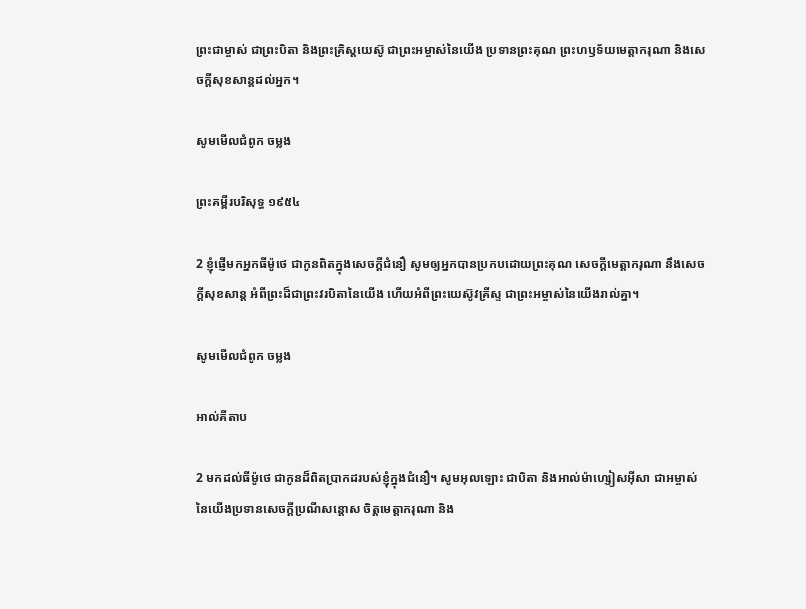ព្រះ‌ជាម្ចាស់ ជាព្រះ‌បិតា និងព្រះគ្រិស្ត‌យេស៊ូ ជាព្រះ‌អម្ចាស់នៃយើង ប្រទានព្រះ‌គុណ ព្រះ‌ហឫទ័យមេត្តា‌ករុណា និងសេចក្ដីសុខ‌សាន្តដល់អ្នក។

សូមមើលជំពូក ចម្លង

ព្រះគម្ពីរបរិសុទ្ធ ១៩៥៤

2 ខ្ញុំផ្ញើមកអ្នកធីម៉ូថេ ជាកូនពិតក្នុងសេចក្ដីជំនឿ សូមឲ្យអ្នកបានប្រកបដោយព្រះ‌គុណ សេចក្ដីមេត្តា‌ករុណា នឹងសេចក្ដីសុខ‌សាន្ត អំពីព្រះដ៏ជាព្រះវរ‌បិតានៃយើង ហើយអំពីព្រះ‌យេស៊ូវគ្រីស្ទ ជាព្រះ‌អម្ចាស់នៃយើងរាល់គ្នា។

សូមមើលជំពូក ចម្លង

អាល់គីតាប

2 មកដល់ធីម៉ូ‌ថេ ជាកូនដ៏ពិតប្រាកដរបស់ខ្ញុំក្នុងជំនឿ។ សូមអុលឡោះ ជាបិតា និងអាល់ម៉ា‌ហ្សៀស‌អ៊ីសា ជាអម្ចាស់នៃយើងប្រទានសេចក្តីប្រណី‌សន្តោស ចិត្តមេត្ដា‌ករុណា និង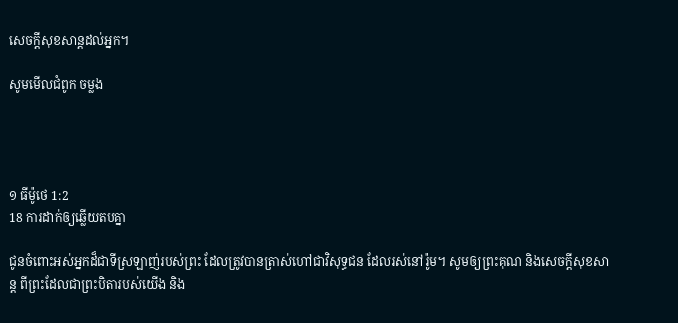សេចក្ដីសុខ‌សាន្ដដល់អ្នក។

សូមមើលជំពូក ចម្លង




១ ធីម៉ូថេ 1:2
18 ការដាក់ឲ្យឆ្លើយតបគ្នា

ជូនចំពោះអស់អ្នកដ៏ជាទីស្រឡាញ់របស់ព្រះ ដែលត្រូវបានត្រាស់ហៅជាវិសុទ្ធជន ដែលរស់នៅរ៉ូម។ សូមឲ្យព្រះគុណ និងសេចក្ដីសុខសាន្ត ពីព្រះដែលជាព្រះបិតារបស់យើង និង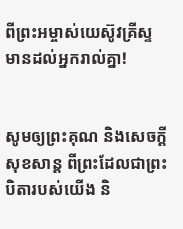ពីព្រះអម្ចាស់យេស៊ូវគ្រីស្ទ មានដល់អ្នករាល់គ្នា!


សូមឲ្យព្រះគុណ និងសេចក្ដីសុខសាន្ត ពីព្រះដែលជាព្រះបិតារបស់យើង និ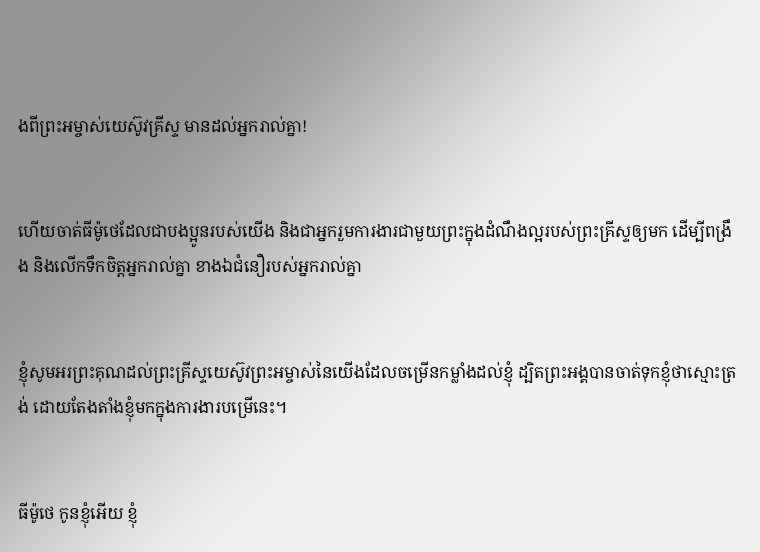ងពីព្រះអម្ចាស់យេស៊ូវគ្រីស្ទ មានដល់អ្នករាល់គ្នា!


ហើយចាត់ធីម៉ូថេដែលជាបងប្អូនរបស់យើង និងជាអ្នករួមការងារជាមួយព្រះក្នុងដំណឹងល្អរបស់ព្រះគ្រីស្ទឲ្យមក ដើម្បីពង្រឹង និងលើកទឹកចិត្តអ្នករាល់គ្នា ខាងឯជំនឿរបស់អ្នករាល់គ្នា


ខ្ញុំសូមអរព្រះគុណដល់ព្រះគ្រីស្ទយេស៊ូវព្រះអម្ចាស់នៃយើងដែលចម្រើនកម្លាំងដល់ខ្ញុំ ដ្បិតព្រះអង្គបានចាត់ទុកខ្ញុំថាស្មោះត្រង់ ដោយតែងតាំងខ្ញុំមកក្នុងការងារបម្រើនេះ។


ធីម៉ូថេ កូនខ្ញុំអើយ ខ្ញុំ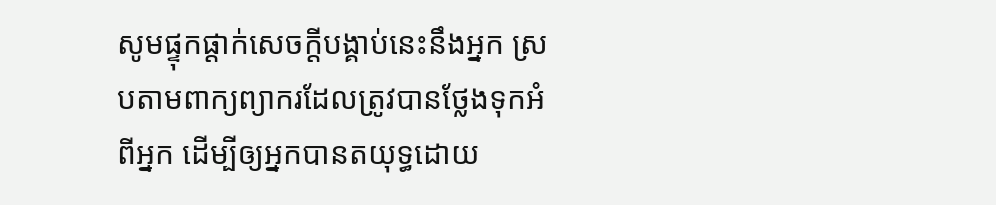សូមផ្ទុកផ្ដាក់សេចក្ដីបង្គាប់នេះនឹងអ្នក ស្របតាមពាក្យព្យាករដែលត្រូវបានថ្លែងទុកអំពីអ្នក ដើម្បីឲ្យអ្នកបានតយុទ្ធដោយ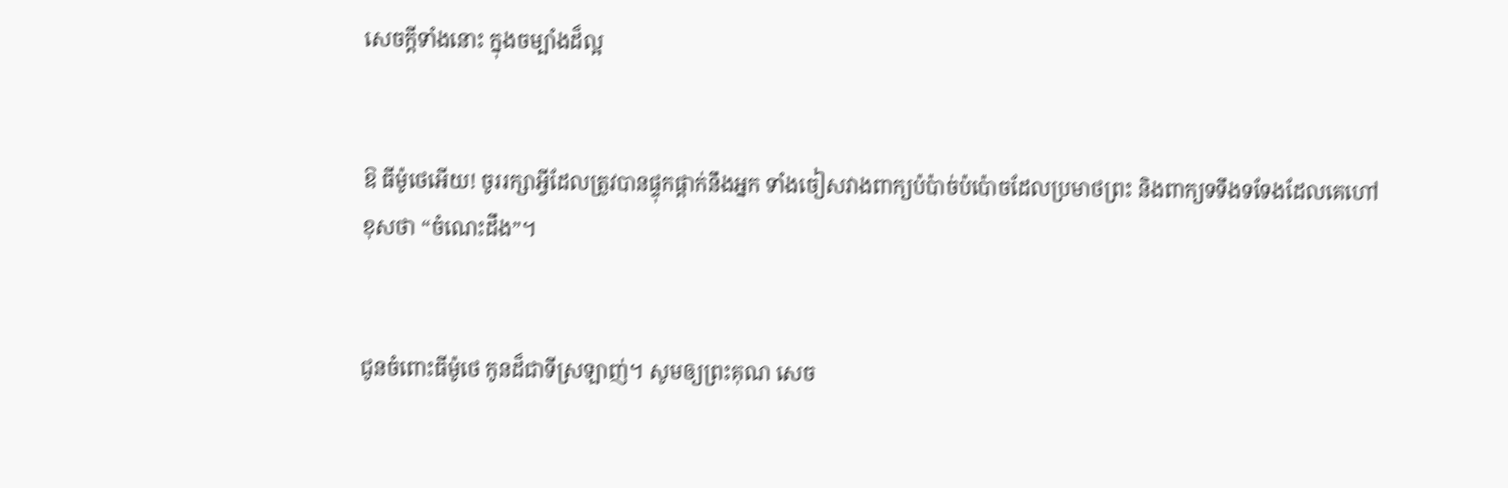សេចក្ដីទាំងនោះ ក្នុងចម្បាំងដ៏ល្អ


ឱ ធីម៉ូថេអើយ! ចូររក្សាអ្វីដែលត្រូវបានផ្ទុកផ្ដាក់នឹងអ្នក ទាំងចៀសវាងពាក្យប៉ប៉ាច់ប៉ប៉ោចដែលប្រមាថព្រះ និងពាក្យទទឹងទទែងដែលគេហៅខុសថា “ចំណេះដឹង”។


ជូនចំពោះធីម៉ូថេ កូនដ៏ជាទីស្រឡាញ់។ សូមឲ្យព្រះគុណ សេច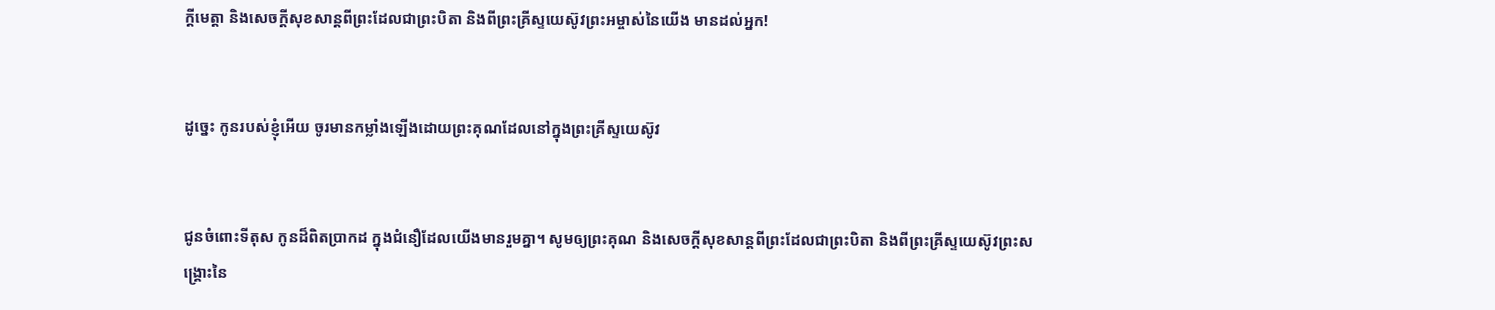ក្ដីមេត្តា និងសេចក្ដីសុខសាន្តពីព្រះដែលជាព្រះបិតា និងពីព្រះគ្រីស្ទយេស៊ូវព្រះអម្ចាស់នៃយើង មានដល់អ្នក!


ដូច្នេះ កូនរបស់ខ្ញុំអើយ ចូរមានកម្លាំងឡើងដោយព្រះគុណដែលនៅក្នុងព្រះគ្រីស្ទយេស៊ូវ


ជូនចំពោះទីតុស កូនដ៏ពិតប្រាកដ ក្នុងជំនឿដែលយើងមានរួមគ្នា។ សូមឲ្យព្រះគុណ និងសេចក្ដីសុខសាន្តពីព្រះដែលជាព្រះបិតា និងពីព្រះគ្រីស្ទយេស៊ូវព្រះសង្គ្រោះនៃ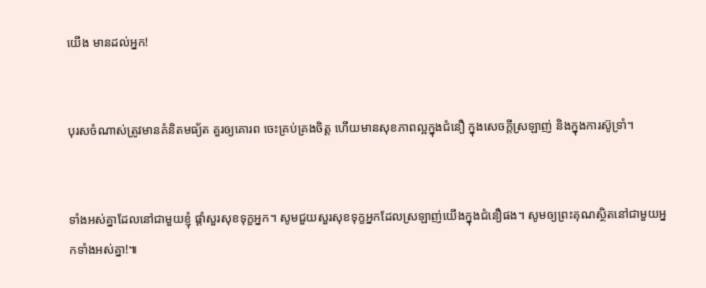យើង មានដល់អ្នក!


បុរសចំណាស់ត្រូវមានគំនិតមធ្យ័ត គួរឲ្យគោរព ចេះគ្រប់គ្រងចិត្ត ហើយមានសុខភាពល្អក្នុងជំនឿ ក្នុងសេចក្ដីស្រឡាញ់ និងក្នុងការស៊ូទ្រាំ។


ទាំងអស់គ្នាដែលនៅជាមួយខ្ញុំ ផ្ដាំសួរសុខទុក្ខអ្នក‍។ សូមជួយសួរសុខទុក្ខអ្នកដែលស្រឡាញ់យើងក្នុងជំនឿផង។ សូមឲ្យព្រះគុណស្ថិតនៅជាមួយអ្នកទាំងអស់គ្នា!៕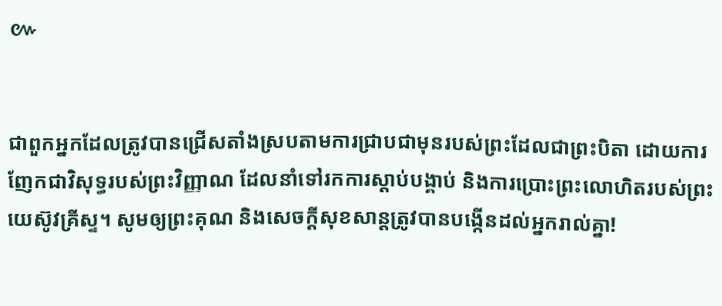៚


ជាពួកអ្នកដែលត្រូវបានជ្រើសតាំងស្របតាមការជ្រាបជាមុនរបស់ព្រះដែលជាព្រះបិតា ដោយការញែកជាវិសុទ្ធរបស់ព្រះវិញ្ញាណ ដែលនាំទៅរកការស្ដាប់បង្គាប់ និងការប្រោះព្រះលោហិតរបស់ព្រះយេស៊ូវគ្រីស្ទ‍។ សូមឲ្យព្រះគុណ និងសេចក្ដីសុខសាន្តត្រូវបានបង្កើនដល់អ្នករាល់គ្នា!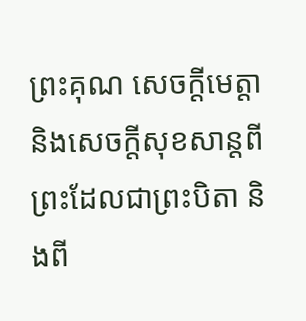ព្រះគុណ សេចក្ដីមេត្តា និងសេចក្ដីសុខសាន្តពីព្រះដែលជាព្រះបិតា និងពី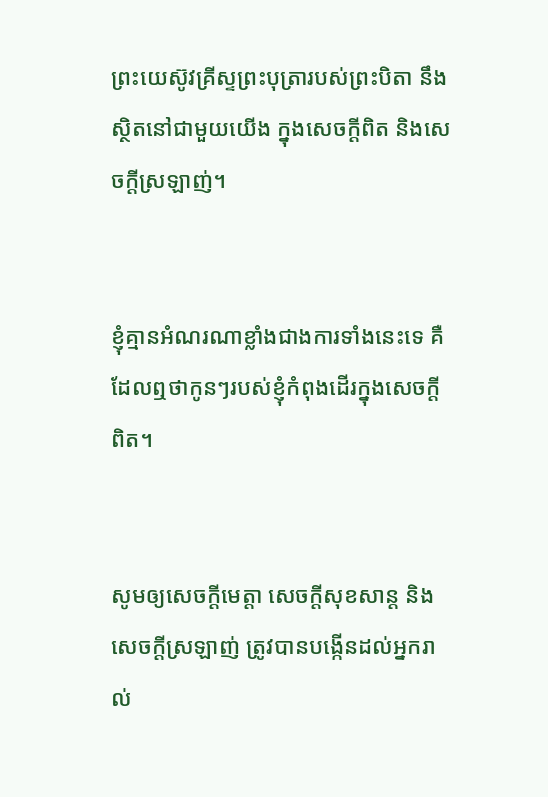ព្រះយេស៊ូវគ្រីស្ទព្រះបុត្រារបស់ព្រះបិតា នឹងស្ថិតនៅជាមួយយើង ក្នុងសេចក្ដីពិត និងសេចក្ដីស្រឡាញ់។


ខ្ញុំគ្មានអំណរណាខ្លាំងជាងការទាំងនេះទេ គឺដែលឮថាកូន‍ៗរបស់ខ្ញុំកំពុងដើរក្នុងសេចក្ដីពិត។


សូមឲ្យសេចក្ដីមេត្តា សេចក្ដីសុខសាន្ត និងសេចក្ដីស្រឡាញ់ ត្រូវបានបង្កើនដល់អ្នករាល់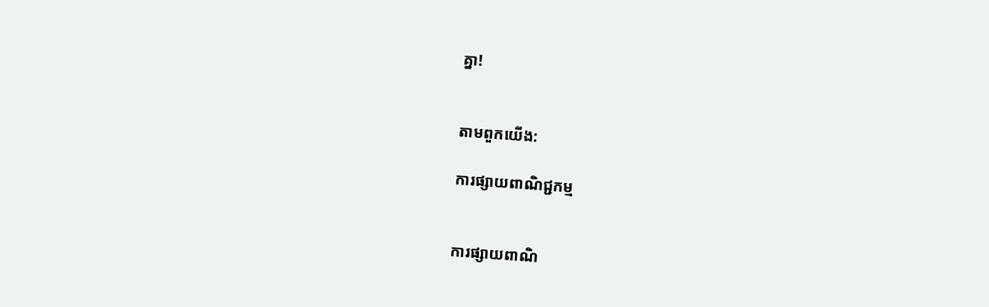គ្នា!


តាមពួកយើង:

ការផ្សាយពាណិជ្ជកម្ម


ការផ្សាយពាណិ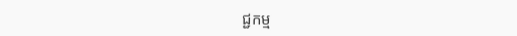ជ្ជកម្ម